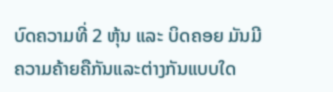ບົດຄວາມທີ່ 2 ຫຸ້ນ ແລະ ບິດຄອຍ ມັນມີຄວາມຄ້າຍຄືກັນແລະຕ່າງກັນແບບໃດ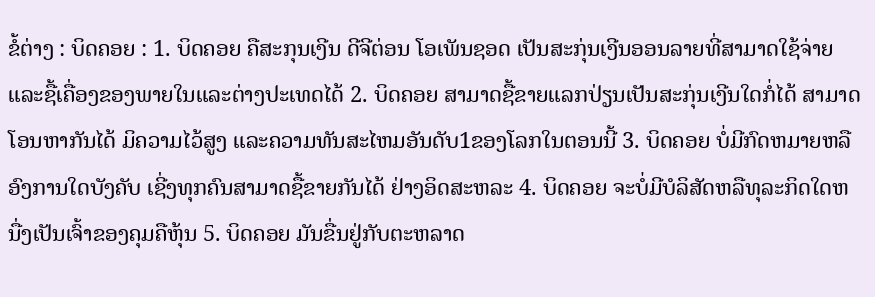ຂໍ້ຕ່າງ : ບິດຄອຍ : 1. ບິດຄອຍ ຄືສະກຸນເງີນ ດີຈີຕ່ອນ ໂອເພັນຊອດ ເປັນສະກຸ່ນເງີນອອນລາຍທີ່ສາມາດໃຊ້ຈ່າຍແລະຊື້ເຄື່ອງຂອງພາຍໃນແລະຕ່າງປະເທດໄດ້ 2. ບິດຄອຍ ສາມາດຊື້ຂາຍແລກປ່ຽນເປັນສະກຸ່ນເງີນໃດກໍ່ໄດ້ ສາມາດໂອນຫາກັນໄດ້ ມິຄວາມໄວ້ສູງ ແລະຄວາມທັນສະໄຫມອັນດັບ1ຂອງໂລກໃນຕອນນີ້ 3. ບິດຄອຍ ບໍ່ມີກົດຫມາຍຫລືອົງການໃດບັງຄັບ ເຊີ່ງທຸກຄົນສາມາດຊື້ຂາຍກັນໄດ້ ຢ່າງອິດສະຫລະ 4. ບິດຄອຍ ຈະບໍ່ມີບໍລິສັດຫລືທຸລະກິດໃດຫນື່ງເປັນເຈົ້າຂອງຄຸມຄືຫຸ້ນ 5. ບິດຄອຍ ມັນຂື່ນຢູ່ກັບຕະຫລາດ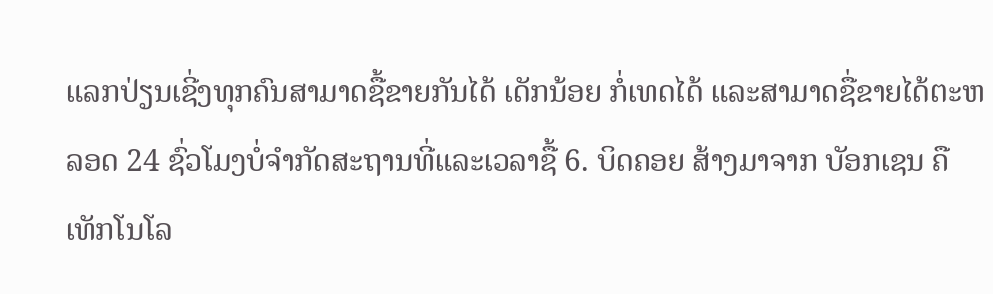ແລກປ່ຽນເຊີ່ງທຸກຄົນສາມາດຊື້ຂາຍກັນໄດ້ ເດັກນ້ອຍ ກໍ່ເທດໄດ້ ແລະສາມາດຊື່ຂາຍໄດ້ຕະຫລອດ 24 ຊົ່ວໂມງບໍ່ຈຳກັດສະຖານທີ່ແລະເວລາຊື້ 6. ບິດຄອຍ ສ້າງມາຈາກ ບັອກເຊນ ຄືເທັກໂນໂລ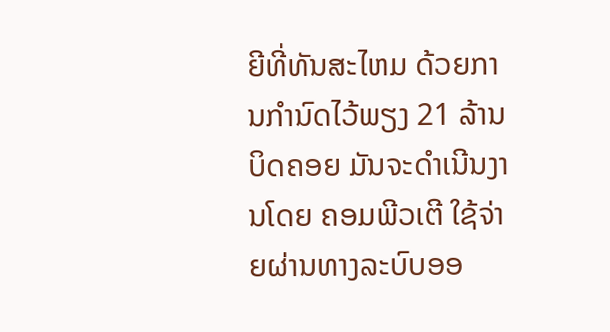ຍີທີ່ທັນສະໄຫມ ດ້ວຍການກຳນົດໄວ້ພຽງ 21 ລ້ານ ບິດຄອຍ ມັນຈະດຳເນີນງານໂດຍ ຄອມພີວເຕີ ໃຊ້ຈ່າຍຜ່ານທາງລະບົບອອ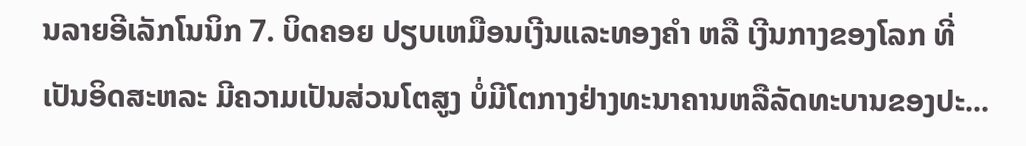ນລາຍອີເລັກໂນນິກ 7. ບິດຄອຍ ປຽບເຫມືອນເງີນແລະທອງຄຳ ຫລື ເງີນກາງຂອງໂລກ ທີ່ເປັນອິດສະຫລະ ມີຄວາມເປັນສ່ວນໂຕສູງ ບໍ່ມີໂຕກາງຢ່າງທະນາຄານຫລືລັດທະບານຂອງປະ...